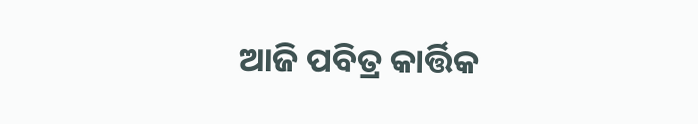ଆଜି ପବିତ୍ର କାର୍ତ୍ତିକ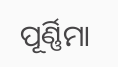ପୂର୍ଣ୍ଣିମା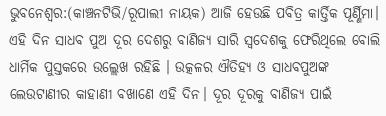ଭୁବନେଶ୍ୱର:(କାଞ୍ଚନଟିଭି/ରୂପାଲୀ ନାୟକ) ଆଜି ହେଉଛି ପବିତ୍ର କାର୍ତ୍ତିକ ପୂର୍ଣ୍ଣିମା। ଏହି ଦିନ ସାଧବ ପୁଅ ଦୂର ଦେଶରୁ ବାଣିଜ୍ଯ ସାରି ସ୍ୱଦେଶକୁ ଫେରିଥିଲେ ବୋଲି ଧାର୍ମିକ ପୁସ୍ତକରେ ଉଲ୍ଲେଖ ରହିଛି । ଉତ୍କଳର ଐତିହ୍ଯ ଓ ସାଧବପୁଅଙ୍କ ଲେଉଟାଣୀର କାହାଣୀ ବଖାଣେ ଏହି ଦିନ। ଦୂର ଦୂରକୁ ବାଣିଜ୍ୟ ପାଇଁ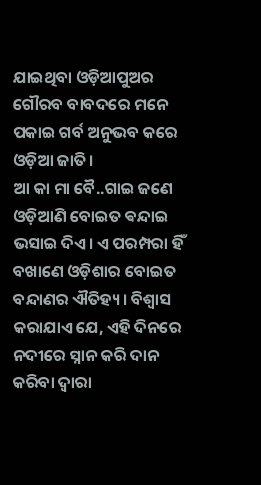ଯାଇଥିବା ଓଡ଼ିଆପୁଅର ଗୌରବ ବାବଦରେ ମନେ ପକାଇ ଗର୍ବ ଅନୁଭବ କରେ ଓଡ଼ିଆ ଜାତି।
ଆ କା ମା ବୈ..ଗାଇ ଜଣେ ଓଡ଼ିଆଣି ବୋଇତ ଵନ୍ଦାଇ ଭସାଇ ଦିଏ। ଏ ପରମ୍ପରା ହିଁ ବଖାଣେ ଓଡ଼ିଶାର ବୋଇତ ବନ୍ଦାଣର ଐତିହ୍ୟ। ବିଶ୍ୱାସ କରାଯାଏ ଯେ, ଏହି ଦିନରେ ନଦୀରେ ସ୍ନାନ କରି ଦାନ କରିବା ଦ୍ୱାରା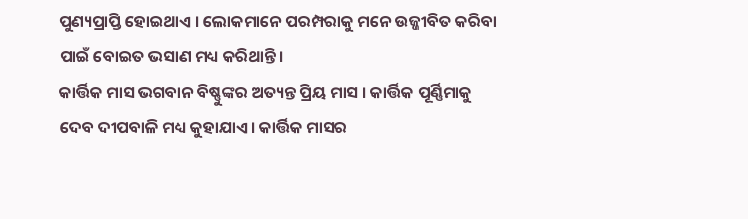ପୁଣ୍ୟପ୍ରାପ୍ତି ହୋଇଥାଏ । ଲୋକମାନେ ପରମ୍ପରାକୁ ମନେ ଉଜ୍ଜୀବିତ କରିବା ପାଇଁ ବୋଇତ ଭସାଣ ମଧ୍ୟ କରିଥାନ୍ତି।
କାର୍ତ୍ତିକ ମାସ ଭଗବାନ ବିଷ୍ଣୁଙ୍କର ଅତ୍ୟନ୍ତ ପ୍ରିୟ ମାସ । କାର୍ତ୍ତିକ ପୂର୍ଣ୍ଣିମାକୁ ଦେବ ଦୀପବାଳି ମଧ୍ୟ କୁହାଯାଏ। କାର୍ତ୍ତିକ ମାସର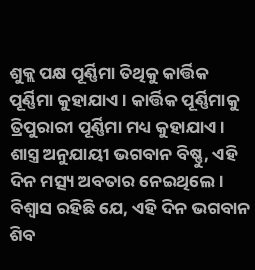ଶୁକ୍ଲ ପକ୍ଷ ପୂର୍ଣ୍ଣିମା ତିଥିକୁ କାର୍ତ୍ତିକ ପୂର୍ଣ୍ଣିମା କୁହାଯାଏ। କାର୍ତ୍ତିକ ପୂର୍ଣ୍ଣିମାକୁ ତ୍ରିପୁରାରୀ ପୂର୍ଣ୍ଣିମା ମଧ୍ୟ କୁହାଯାଏ।
ଶାସ୍ତ୍ର ଅନୁଯାୟୀ ଭଗବାନ ବିଷ୍ଣୁ, ଏହି ଦିନ ମତ୍ସ୍ୟ ଅବତାର ନେଇଥିଲେ। ବିଶ୍ବାସ ରହିଛି ଯେ, ଏହି ଦିନ ଭଗବାନ ଶିବ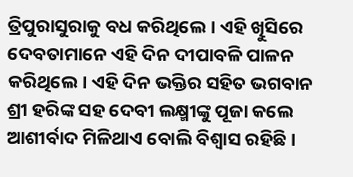ତ୍ରିପୁରାସୁରାକୁ ବଧ କରିଥିଲେ। ଏହି ଖିୁସିରେ ଦେବତାମାନେ ଏହି ଦିନ ଦୀପାବଳି ପାଳନ କରିଥିଲେ। ଏହି ଦିନ ଭକ୍ତିର ସହିତ ଭଗବାନ ଶ୍ରୀ ହରିଙ୍କ ସହ ଦେବୀ ଲକ୍ଷ୍ମୀଙ୍କୁ ପୂଜା କଲେ ଆଶୀର୍ବାଦ ମିଳିଥାଏ ବୋଲି ବିଶ୍ବାସ ରହିଛି।